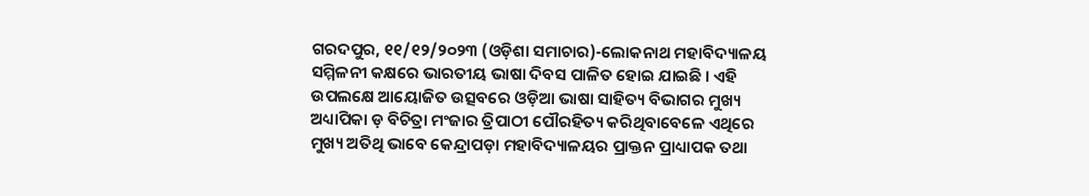ଗରଦପୁର, ୧୧/୧୨/୨୦୨୩ (ଓଡ଼ିଶା ସମାଚାର)-ଲୋକନାଥ ମହାବିଦ୍ୟାଳୟ ସମ୍ମିଳନୀ କକ୍ଷରେ ଭାରତୀୟ ଭାଷା ଦିବସ ପାଳିତ ହୋଇ ଯାଇଛି । ଏହି ଉପଲକ୍ଷେ ଆୟୋଜିତ ଉତ୍ସବରେ ଓଡ଼ିଆ ଭାଷା ସାହିତ୍ୟ ବିଭାଗର ମୁଖ୍ୟ ଅଧ୍ୟାପିକା ଡ଼ ବିଚିତ୍ରା ମଂଜାର ତ୍ରିପାଠୀ ପୌରହିତ୍ୟ କରିଥିବାବେଳେ ଏଥିରେ ମୁଖ୍ୟ ଅତିଥି ଭାବେ କେନ୍ଦ୍ରାପଡ଼ା ମହାବିଦ୍ୟାଳୟର ପ୍ରାକ୍ତନ ପ୍ରାଧ୍ୟାପକ ତଥା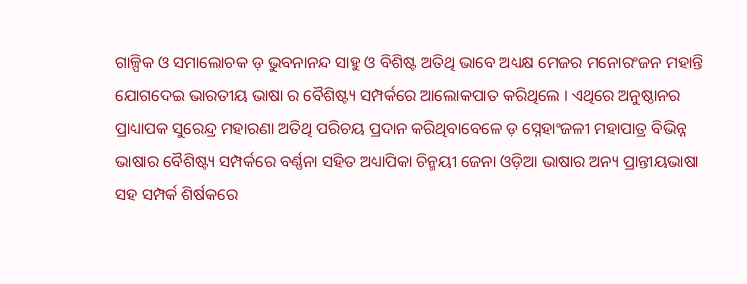ଗାଳ୍ପିକ ଓ ସମାଲୋଚକ ଡ଼ ଭୁବନାନନ୍ଦ ସାହୁ ଓ ବିଶିଷ୍ଟ ଅତିଥି ଭାବେ ଅଧ୍ୟକ୍ଷ ମେଜର ମନୋରଂଜନ ମହାନ୍ତି ଯୋଗଦେଇ ଭାରତୀୟ ଭାଷା ର ବୈଶିଷ୍ଟ୍ୟ ସମ୍ପର୍କରେ ଆଲୋକପାତ କରିଥିଲେ । ଏଥିରେ ଅନୁଷ୍ଠାନର ପ୍ରାଧ୍ୟାପକ ସୁରେନ୍ଦ୍ର ମହାରଣା ଅତିଥି ପରିଚୟ ପ୍ରଦାନ କରିଥିବାବେଳେ ଡ଼ ସ୍ନେହାଂଜଳୀ ମହାପାତ୍ର ବିଭିନ୍ନ ଭାଷାର ବୈଶିଷ୍ଟ୍ୟ ସମ୍ପର୍କରେ ବର୍ଣ୍ଣନା ସହିତ ଅଧ୍ୟାପିକା ଚିନ୍ମୟୀ ଜେନା ଓଡ଼ିଆ ଭାଷାର ଅନ୍ୟ ପ୍ରାନ୍ତୀୟଭାଷା ସହ ସମ୍ପର୍କ ଶିର୍ଷକରେ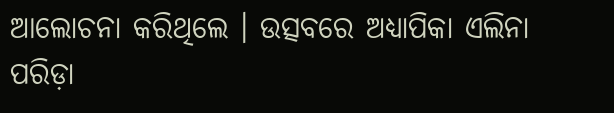ଆଲୋଚନା କରିଥିଲେ । ଉତ୍ସବରେ ଅଧ୍ୟାପିକା ଏଲିନା ପରିଡ଼ା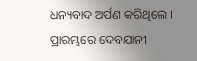ଧନ୍ୟବାଦ ଅର୍ପଣ କରିଥିଲେ । ପ୍ରାରମ୍ଭରେ ଦେବଯାନୀ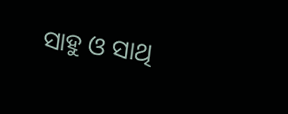ସାହୁ ଓ ସାଥି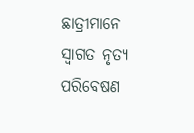ଛାତ୍ରୀମାନେ ସ୍ୱାଗତ ନୃତ୍ୟ ପରିବେଷଣ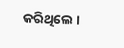କରିଥିଲେ ।